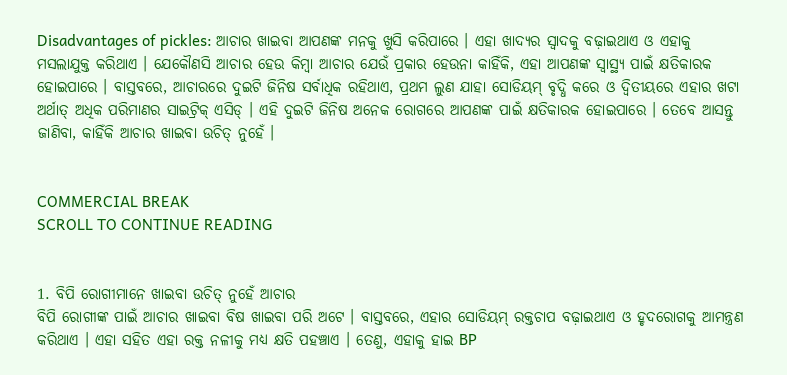Disadvantages of pickles: ଆଚାର ଖାଇବା ଆପଣଙ୍କ ମନକୁ ଖୁସି କରିପାରେ । ଏହା ଖାଦ୍ୟର ସ୍ୱାଦକୁ ବଢ଼ାଇଥାଏ ଓ ଏହାକୁ ମସଲାଯୁକ୍ତ କରିଥାଏ । ଯେକୌଣସି ଆଚାର ହେଉ କିମ୍ବା ଆଚାର ଯେଉଁ ପ୍ରକାର ହେଉନା କାହିଁକି, ଏହା ଆପଣଙ୍କ ସ୍ୱାସ୍ଥ୍ୟ ପାଇଁ କ୍ଷତିକାରକ ହୋଇପାରେ । ବାସ୍ତବରେ, ଆଚାରରେ ଦୁଇଟି ଜିନିଷ ସର୍ବାଧିକ ରହିଥାଏ, ପ୍ରଥମ ଲୁଣ ଯାହା ସୋଡିୟମ୍ ବୃଦ୍ଧି କରେ ଓ ଦ୍ୱିତୀୟରେ ଏହାର ଖଟା ଅର୍ଥାତ୍ ଅଧିକ ପରିମାଣର ସାଇଟ୍ରିକ୍ ଏସିଡ୍ । ଏହି ଦୁଇଟି ଜିନିଷ ଅନେକ ରୋଗରେ ଆପଣଙ୍କ ପାଇଁ କ୍ଷତିକାରକ ହୋଇପାରେ । ତେବେ ଆସନ୍ତୁ ଜାଣିବା, କାହିଁକି ଆଚାର ଖାଇବା ଉଚିତ୍ ନୁହେଁ ।


COMMERCIAL BREAK
SCROLL TO CONTINUE READING


1. ବିପି ରୋଗୀମାନେ ଖାଇବା ଉଚିତ୍ ନୁହେଁ ଆଚାର
ବିପି ରୋଗୀଙ୍କ ପାଇଁ ଆଚାର ଖାଇବା ବିଷ ଖାଇବା ପରି ଅଟେ । ବାସ୍ତବରେ, ଏହାର ସୋଡିୟମ୍ ରକ୍ତଚାପ ବଢ଼ାଇଥାଏ ଓ ହୃଦରୋଗକୁ ଆମନ୍ତ୍ରଣ କରିଥାଏ । ଏହା ସହିତ ଏହା ରକ୍ତ ନଳୀକୁ ମଧ୍ୟ କ୍ଷତି ପହଞ୍ଚାଏ । ତେଣୁ, ଏହାକୁ ହାଇ BP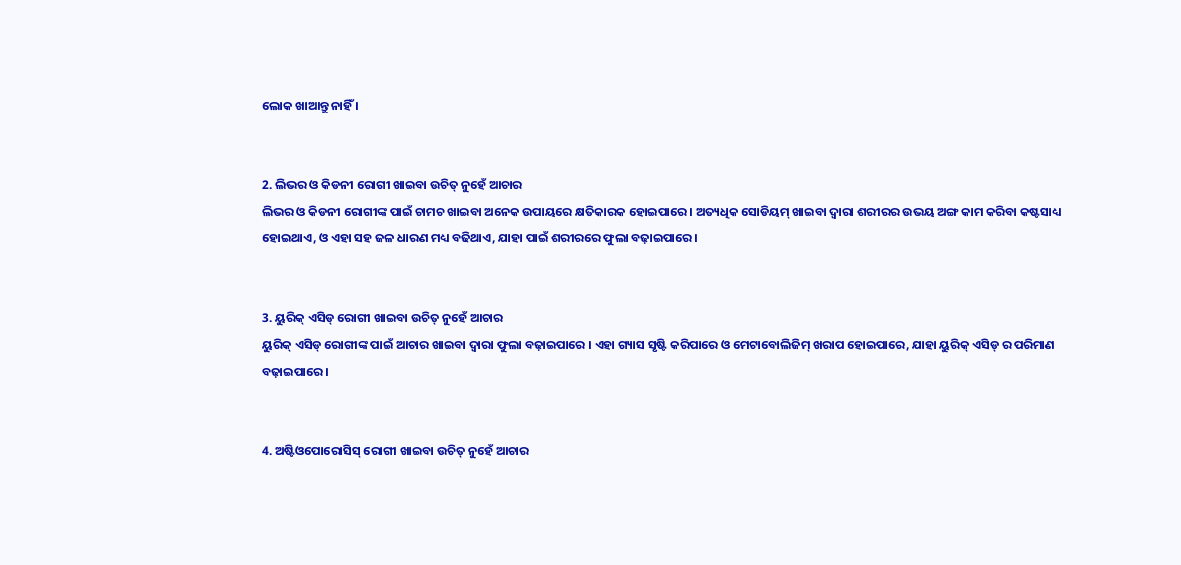ଲୋକ ଖାଆନ୍ତୁ ନାହିଁ ।


2. ଲିଭର ଓ କିଡନୀ ରୋଗୀ ଖାଇବା ଉଚିତ୍ ନୁହେଁ ଆଚାର
ଲିଭର ଓ କିଡନୀ ରୋଗୀଙ୍କ ପାଇଁ ଚାମଚ ଖାଇବା ଅନେକ ଉପାୟରେ କ୍ଷତିକାରକ ହୋଇପାରେ । ଅତ୍ୟଧିକ ସୋଡିୟମ୍ ଖାଇବା ଦ୍ୱାରା ଶରୀରର ଉଭୟ ଅଙ୍ଗ କାମ କରିବା କଷ୍ଟସାଧ୍ୟ ହୋଇଥାଏ, ଓ ଏହା ସହ ଜଳ ଧାରଣ ମଧ୍ୟ ବଢିଥାଏ, ଯାହା ପାଇଁ ଶରୀରରେ ଫୁଲା ବଢ଼ାଇପାରେ ।


3. ୟୁରିକ୍ ଏସିଡ୍ ରୋଗୀ ଖାଇବା ଉଚିତ୍ ନୁହେଁ ଆଚାର
ୟୁରିକ୍ ଏସିଡ୍ ରୋଗୀଙ୍କ ପାଇଁ ଆଚାର ଖାଇବା ଦ୍ୱାରା ଫୁଲା ବଢ଼ାଇପାରେ । ଏହା ଗ୍ୟାସ ସୃଷ୍ଟି କରିପାରେ ଓ ମେଟାବୋଲିଜିମ୍ ଖରାପ ହୋଇପାରେ, ଯାହା ୟୁରିକ୍ ଏସିଡ୍ ର ପରିମାଣ ବଢ଼ାଇପାରେ ।


4. ଅଷ୍ଟିଓପୋରୋସିସ୍ ରୋଗୀ ଖାଇବା ଉଚିତ୍ ନୁହେଁ ଆଚାର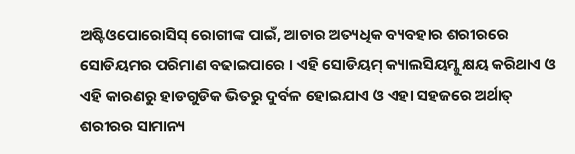ଅଷ୍ଟିଓପୋରୋସିସ୍ ରୋଗୀଙ୍କ ପାଇଁ, ଆଚାର ଅତ୍ୟଧିକ ବ୍ୟବହାର ଶରୀରରେ ସୋଡିୟମର ପରିମାଣ ବଢାଇପାରେ । ଏହି ସୋଡିୟମ୍ କ୍ୟାଲସିୟମ୍କୁ କ୍ଷୟ କରିଥାଏ ଓ ଏହି କାରଣରୁ ହାଡଗୁଡିକ ଭିତରୁ ଦୁର୍ବଳ ହୋଇଯାଏ ଓ ଏହା ସହଜରେ ଅର୍ଥାତ୍ ଶରୀରର ସାମାନ୍ୟ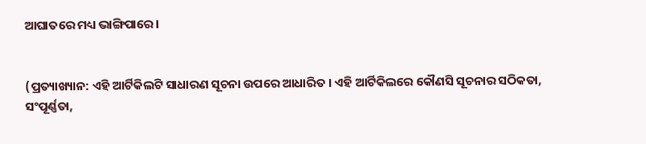ଆଘାତରେ ମଧ୍ୟ ଭାଙ୍ଗିପାରେ ।


(ପ୍ରତ୍ୟାଖ୍ୟାନ: ଏହି ଆର୍ଟିକିଲଟି ସାଧାରଣ ସୂଚନା ଉପରେ ଆଧାରିତ । ଏହି ଆର୍ଟିକିଲରେ କୌଣସି ସୂଚନାର ସଠିକତା, ସଂପୂର୍ଣ୍ଣତା,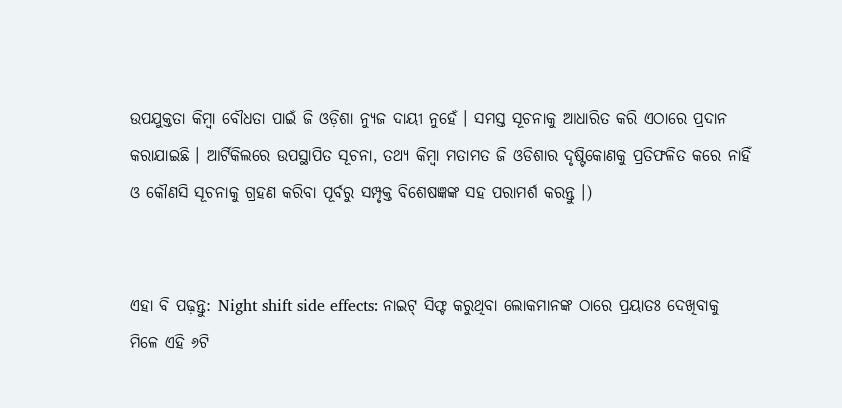ଉପଯୁକ୍ତତା କିମ୍ବା ବୌଧତା ପାଇଁ ଜି ଓଡ଼ିଶା ନ୍ୟୁଜ ଦାୟୀ ନୁହେଁ । ସମସ୍ତ ସୂଚନାକୁ ଆଧାରିତ କରି ଏଠାରେ ପ୍ରଦାନ କରାଯାଇଛି । ଆର୍ଟିକିଲରେ ଉପସ୍ଥାପିତ ସୂଚନା, ତଥ୍ୟ କିମ୍ବା ମତାମତ ଜି ଓଡିଶାର ଦୃଷ୍ଟିକୋଣକୁ ପ୍ରତିଫଳିତ କରେ ନାହିଁ ଓ କୌଣସି ସୂଚନାକୁ ଗ୍ରହଣ କରିବା ପୂର୍ବରୁ ସମ୍ପୃକ୍ତ ବିଶେଷଜ୍ଞଙ୍କ ସହ ପରାମର୍ଶ କରନ୍ତୁ ।)


ଏହା ବି ପଢ଼ନ୍ତୁ: Night shift side effects: ନାଇଟ୍ ସିଫ୍ଟ କରୁଥିବା ଲୋକମାନଙ୍କ ଠାରେ ପ୍ରୟାତଃ ଦେଖିବାକୁ ମିଳେ ଏହି ୬ଟି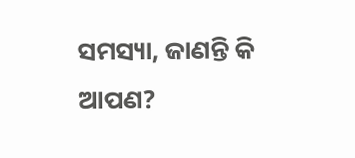ସମସ୍ୟା, ଜାଣନ୍ତି କି ଆପଣ?